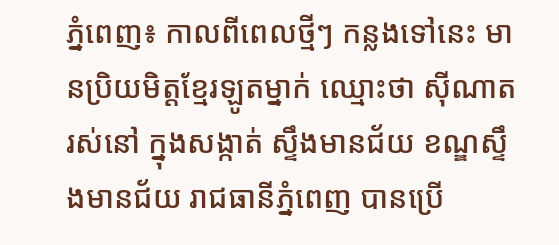ភ្នំពេញ៖ កាលពីពេលថ្មីៗ កន្លងទៅនេះ មានប្រិយមិត្តខ្មែរឡូតម្នាក់ ឈ្មោះថា ស៊ីណាត រស់នៅ ក្នុងសង្កាត់ ស្ទឹងមានជ័យ ខណ្ឌស្ទឹងមានជ័យ រាជធានីភ្នំពេញ បានប្រើ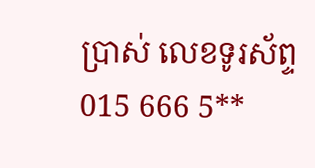ប្រាស់ លេខទូរស័ព្ទ 015 666 5**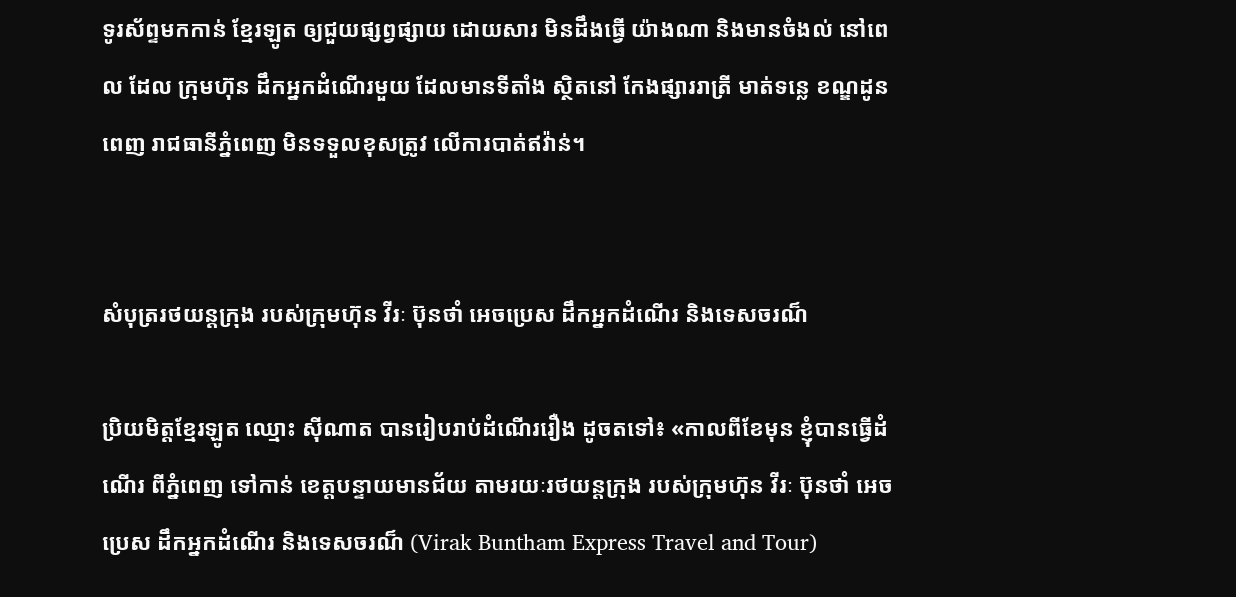ទូរស័ព្ទមកកាន់ ខ្មែរឡូត ឲ្យជួយផ្សព្វផ្សាយ ដោយសារ មិនដឹងធ្វើ យ៉ាងណា និងមានចំងល់ នៅពេល ដែល ក្រុមហ៊ុន ដឹកអ្នកដំណើរមួយ ដែលមានទីតាំង ស្ថិតនៅ កែងផ្សាររាត្រី មាត់ទន្លេ ខណ្ឌដូនពេញ រាជធានីភ្នំពេញ មិនទទួលខុសត្រូវ លើការបាត់ឥវ៉ាន់។


សំបុត្ររថយន្តក្រុង របស់ក្រុមហ៊ុន វីរៈ ប៊ុនថាំ អេចប្រេស ដឹកអ្នកដំណើរ និងទេសចរណ៏

ប្រិយមិត្តខ្មែរឡូត ឈ្មោះ ស៊ីណាត បានរៀបរាប់ដំណើររឿង ដូចតទៅ៖ «កាលពីខែមុន ខ្ញុំបានធ្វើដំណើរ ពីភ្នំពេញ ទៅកាន់ ខេត្តបន្ទាយមានជ័យ តាមរយៈរថយន្តក្រុង របស់ក្រុមហ៊ុន វីរៈ ប៊ុនថាំ អេចប្រេស ដឹកអ្នកដំណើរ និងទេសចរណ៏ (Virak Buntham Express Travel and Tour)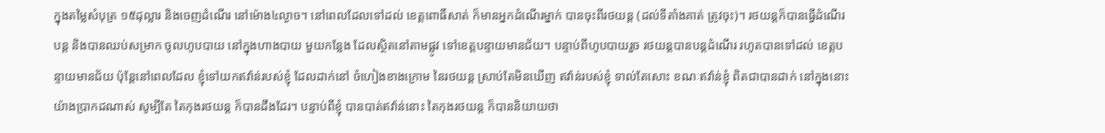ក្នុងតម្លៃសំបុត្រ ១៥ដុល្លារ និងចេញដំណើរ នៅម៉ោង៤ល្ងាច។ នៅពេលដែលទៅដល់ ខេត្តពោធិ៍សាត់ ក៏មានអ្នកដំណើរម្នាក់ បានចុះពីរថយន្ត (ដល់ទីតាំងគាត់ ត្រូវចុះ)។ រថយន្តក៏បានធ្វើដំណើរបន្ត និងបានឈប់សម្រាក ចូលហូបបាយ នៅក្នុងហាងបាយ មួយកន្លែង ដែលស្ថិតនៅតាមផ្លូវ ទៅខេត្តបន្ទាយមានជ័យ។ បន្ទាប់ពីហូបបាយរួច រថយន្តបានបន្តដំណើរ រហូតបានទៅដល់ ខេត្តបន្ទាយមានជ័យ ប៉ុន្តែនៅពេលដែល ខ្ញុំទៅយកឥវ៉ាន់របស់ខ្ញុំ ដែលដាក់នៅ ចំហៀងខាងក្រោម នៃរថយន្ត ស្រាប់តែមិនឃើញ ឥវ៉ាន់របស់ខ្ញុំ ទាល់តែសោះ ខណៈឥវ៉ាន់ខ្ញុំ ពិតជាបានដាក់ នៅក្នុងនោះ យ៉ាងប្រាកដណាស់ សូម្បីតែ តៃកុងរថយន្ត ក៏បានដឹងដែរ។ បន្ទាប់ពីខ្ញុំ បានបាត់ឥវ៉ាន់នោះ តៃកុងរថយន្ត ក៏បាននិយាយថា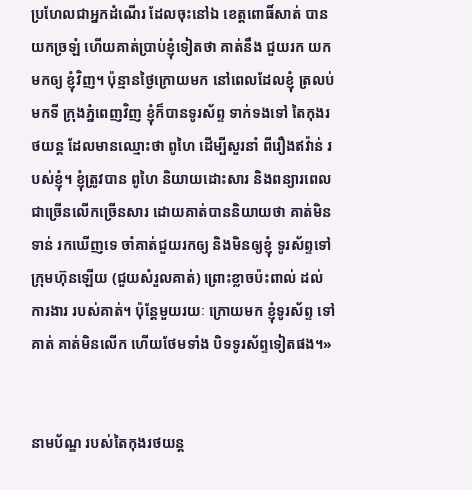ប្រហែលជាអ្នកដំណើរ ដែលចុះនៅឯ ខេត្តពោធិ៍សាត់ បានយកច្រឡំ ហើយគាត់ប្រាប់ខ្ញុំទៀតថា គាត់នឹង ជួយរក យកមកឲ្យ ខ្ញុំវិញ។ ប៉ុន្មានថ្ងៃក្រោយមក នៅពេលដែលខ្ញុំ ត្រលប់មកទី ក្រុងភ្នំពេញវិញ ខ្ញុំក៏បានទូរស័ព្ទ ទាក់ទងទៅ តៃកុងរថយន្ត ដែលមានឈ្មោះថា ពូហៃ ដើម្បីសួរនាំ ពីរឿងឥវ៉ាន់ របស់ខ្ញុំ។ ខ្ញុំត្រូវបាន ពូហៃ និយាយដោះសារ និងពន្យារពេល ជាច្រើនលើកច្រើនសារ ដោយគាត់បាននិយាយថា គាត់មិនទាន់ រកឃើញទេ ចាំគាត់ជួយរកឲ្យ និងមិនឲ្យខ្ញុំ ទូរស័ព្ទទៅ ក្រុមហ៊ុនឡើយ (ជួយសំរួលគាត់) ព្រោះខ្លាចប៉ះពាល់ ដល់ការងារ របស់គាត់។ ប៉ុន្តែមួយរយៈ ក្រោយមក ខ្ញុំទូរស័ព្ទ ទៅគាត់ គាត់មិនលើក ហើយថែមទាំង បិទទូរស័ព្ទទៀតផង។»


នាមប័ណ្ឌ របស់តៃកុងរថយន្ត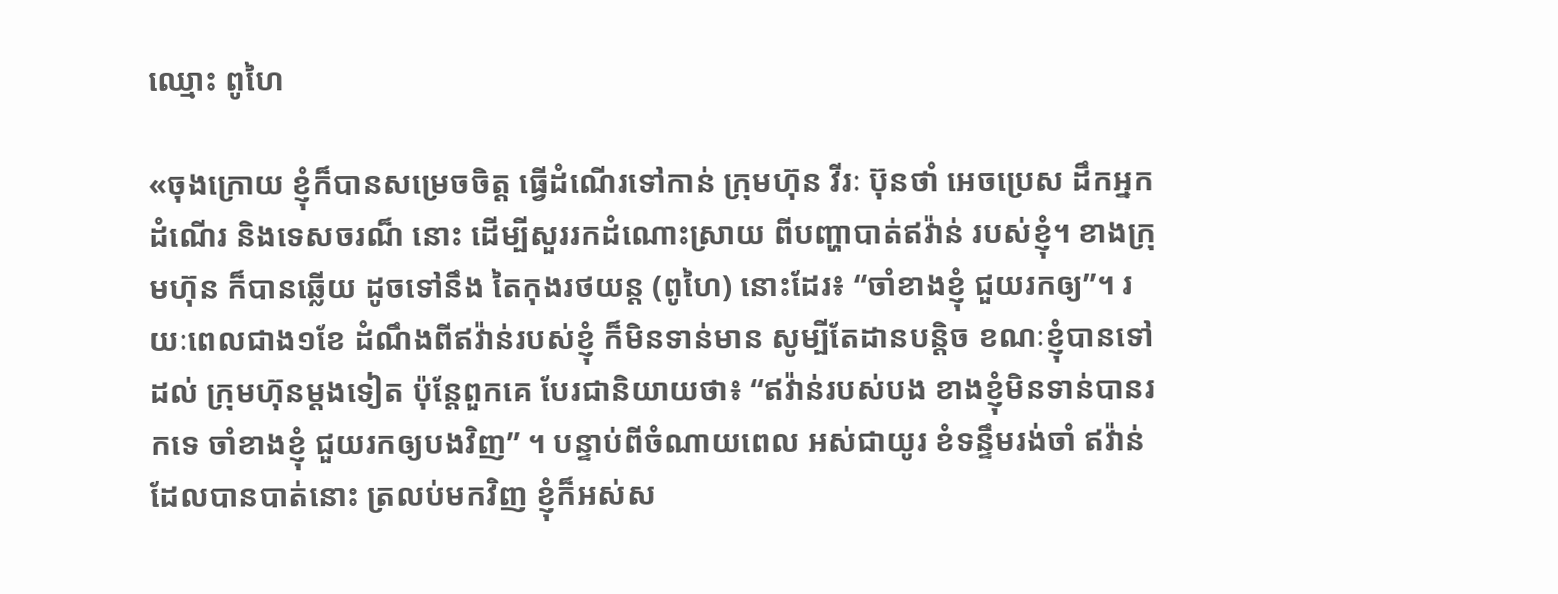ឈ្មោះ ពូហៃ

«ចុងក្រោយ ខ្ញុំក៏បានសម្រេចចិត្ត ធ្វើដំណើរទៅកាន់ ក្រុមហ៊ុន វីរៈ ប៊ុនថាំ អេចប្រេស ដឹកអ្នកដំណើរ និងទេសចរណ៏ នោះ ដើម្បីសួររកដំណោះស្រាយ ពីបញ្ហាបាត់ឥវ៉ាន់ របស់ខ្ញុំ។ ខាងក្រុមហ៊ុន ក៏បានឆ្លើយ ដូចទៅនឹង តៃកុងរថយន្ត (ពូហៃ) នោះដែរ៖ “ចាំខាងខ្ញុំ ជួយរកឲ្យ”។ រយៈពេលជាង១ខែ ដំណឹងពីឥវ៉ាន់របស់ខ្ញុំ ក៏មិនទាន់មាន សូម្បីតែដានបន្តិច ខណៈខ្ញុំបានទៅដល់ ក្រុមហ៊ុនម្តងទៀត ប៉ុន្តែពួកគេ បែរជានិយាយថា៖ “ឥវ៉ាន់របស់បង ខាងខ្ញុំមិនទាន់បានរកទេ ចាំខាងខ្ញុំ ជួយរកឲ្យបងវិញ” ។ បន្ទាប់ពីចំណាយពេល អស់ជាយូរ ខំទន្ទឹមរង់ចាំ ឥវ៉ាន់ដែលបានបាត់នោះ ត្រលប់មកវិញ ខ្ញុំក៏អស់ស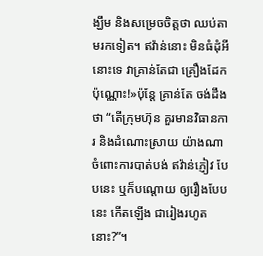ង្ឃឹម និងសម្រេចចិត្តថា ឈប់តាមរកទៀត។ ឥវ៉ាន់នោះ មិនធំដុំអីនោះទេ វាគ្រាន់តែជា គ្រឿងដែក ប៉ុណ្ណោះ!»ប៉ុន្ដែ គ្រាន់តែ ចង់ដឹងថា “តើក្រុមហ៊ុន គួរមានវិធានការ និងដំណោះស្រាយ យ៉ាងណា ចំពោះការបាត់បង់ ឥវ៉ាន់ភ្ញៀវ បែបនេះ ឬក៏បណ្ដោយ ឲ្យរឿងបែបនេះ កើតឡើង ជារៀងរហូតនោះ?”។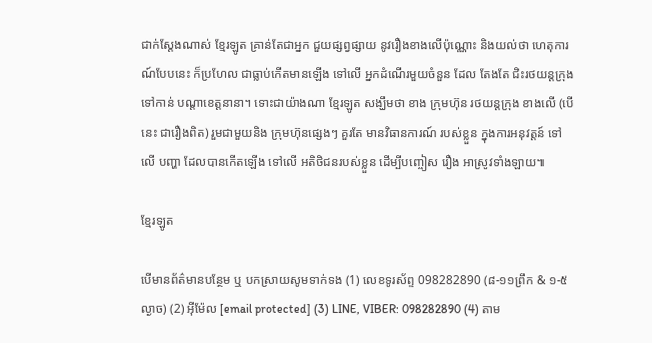ជាក់ស្ដែងណាស់ ខ្មែរឡូត គ្រាន់តែជាអ្នក ជួយផ្សព្វផ្សាយ នូវរឿងខាងលើប៉ុណ្ណោះ និងយល់ថា ហេតុការណ៍បែបនេះ ក៏ប្រហែល ជាធ្លាប់កើតមានឡើង ទៅលើ អ្នកដំណើរមួយចំនួន ដែល តែងតែ ជិះរថយន្ដក្រុង ទៅកាន់ បណ្ដាខេត្ដនានា។ ទោះជាយ៉ាងណា ខ្មែរឡូត សង្ឃឹមថា ខាង ក្រុមហ៊ុន រថយន្ដក្រុង ខាងលើ (បើនេះ ជារឿងពិត) រួមជាមួយនិង ក្រុមហ៊ុនផ្សេងៗ គួរតែ មានវិធានការណ៍ របស់ខ្លួន ក្នុងការអនុវត្ដន៍ ទៅលើ បញ្ហា ដែលបានកើតឡើង ទៅលើ អតិថិជនរបស់ខ្លួន ដើម្បីបញ្ចៀស រឿង អាស្រូវទាំងឡាយ៕

ខ្មែរឡូត

បើមានព័ត៌មានបន្ថែម ឬ បកស្រាយសូមទាក់ទង (1) លេខទូរស័ព្ទ 098282890 (៨-១១ព្រឹក & ១-៥ល្ងាច) (2) អ៊ីម៉ែល [email protected] (3) LINE, VIBER: 098282890 (4) តាម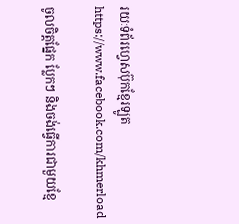រយៈទំព័រហ្វេសប៊ុកខ្មែរឡូត https://www.facebook.com/khmerload

ចូលចិត្តផ្នែក ប្លែកៗ និងចង់ធ្វើការជាមួយខ្មែ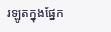រឡូតក្នុងផ្នែក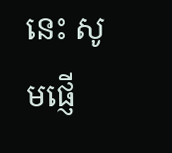នេះ សូមផ្ញើ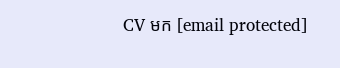CV មក [email protected]